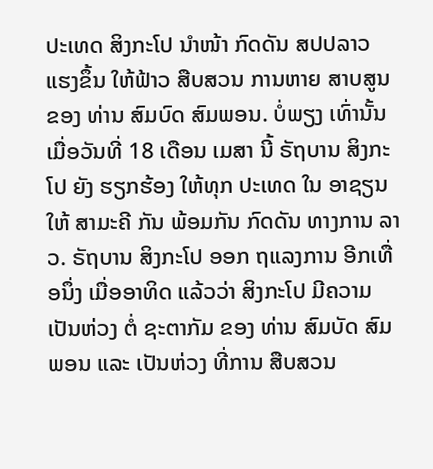ປະເທດ ສິງກະໂປ ນໍາໜ້າ ກົດດັນ ສປປລາວ ແຮງຂຶ້ນ ໃຫ້ຟ້າວ ສືບສວນ ການຫາຍ ສາບສູນ ຂອງ ທ່ານ ສົມບົດ ສົມພອນ. ບໍ່ພຽງ ເທົ່ານັ້ນ ເມື່ອວັນທີ່ 18 ເດືອນ ເມສາ ນີ້ ຣັຖບານ ສິງກະໂປ ຍັງ ຮຽກຮ້ອງ ໃຫ້ທຸກ ປະເທດ ໃນ ອາຊຽນ ໃຫ້ ສາມະຄີ ກັນ ພ້ອມກັນ ກົດດັນ ທາງການ ລາວ. ຣັຖບານ ສິງກະໂປ ອອກ ຖແລງການ ອີກເທື່ອນຶ່ງ ເມື່ອອາທິດ ແລ້ວວ່າ ສິງກະໂປ ມີຄວາມ ເປັນຫ່ວງ ຕໍ່ ຊະຕາກັມ ຂອງ ທ່ານ ສົມບັດ ສົມພອນ ແລະ ເປັນຫ່ວງ ທີ່ການ ສືບສວນ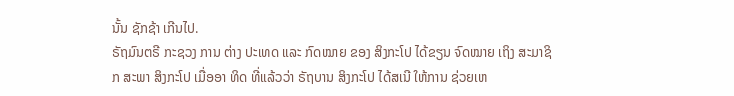ນັ້ນ ຊັກຊ້າ ເກີນໄປ.
ຣັຖມົນຕຣີ ກະຊວງ ການ ຕ່າງ ປະເທດ ແລະ ກົດໝາຍ ຂອງ ສິງກະໂປ ໄດ້ຂຽນ ຈົດໝາຍ ເຖິງ ສະມາຊິກ ສະພາ ສິງກະໂປ ເມື່ອອາ ທິດ ທີ່ແລ້ວວ່າ ຣັຖບານ ສິງກະໂປ ໄດ້ສເນີ ໃຫ້ການ ຊ່ວຍເຫ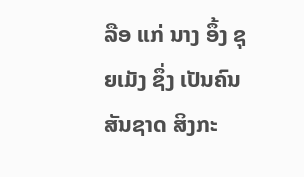ລືອ ແກ່ ນາງ ອຶ້ງ ຊຸຍເມັງ ຊຶ່ງ ເປັນຄົນ ສັນຊາດ ສິງກະ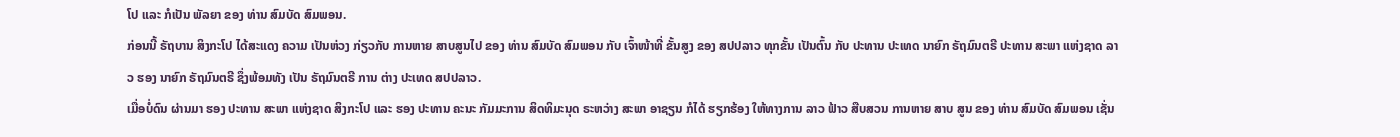ໂປ ແລະ ກໍເປັນ ພັລຍາ ຂອງ ທ່ານ ສົມບັດ ສົມພອນ.
ກ່ອນນີ້ ຣັຖບານ ສິງກະໂປ ໄດ້ສະແດງ ຄວາມ ເປັນຫ່ວງ ກ່ຽວກັບ ການຫາຍ ສາບສູນໄປ ຂອງ ທ່ານ ສົມບັດ ສົມພອນ ກັບ ເຈົ້າໜ້າທີ່ ຂັ້ນສູງ ຂອງ ສປປລາວ ທຸກຂັ້ນ ເປັນຕົ້ນ ກັບ ປະທານ ປະເທດ ນາຍົກ ຣັຖມົນຕຣີ ປະທານ ສະພາ ແຫ່ງຊາດ ລາວ ຮອງ ນາຍົກ ຣັຖມົນຕຣີ ຊຶ່ງພ້ອມທັງ ເປັນ ຣັຖມົນຕຣີ ການ ຕ່າງ ປະເທດ ສປປລາວ.
ເມື່ອບໍ່ດົນ ຜ່ານມາ ຮອງ ປະທານ ສະພາ ແຫ່ງຊາດ ສິງກະໂປ ແລະ ຮອງ ປະທານ ຄະນະ ກັມມະການ ສິດທິມະນຸດ ຣະຫວ່າງ ສະພາ ອາຊຽນ ກໍໄດ້ ຮຽກຮ້ອງ ໃຫ້ທາງການ ລາວ ຟ້າວ ສືບສວນ ການຫາຍ ສາບ ສູນ ຂອງ ທ່ານ ສົມບັດ ສົມພອນ ເຊັ່ນ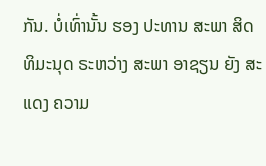ກັນ. ບໍ່ເທົ່ານັ້ນ ຮອງ ປະທານ ສະພາ ສິດທິມະນຸດ ຣະຫວ່າງ ສະພາ ອາຊຽນ ຍັງ ສະແດງ ຄວາມ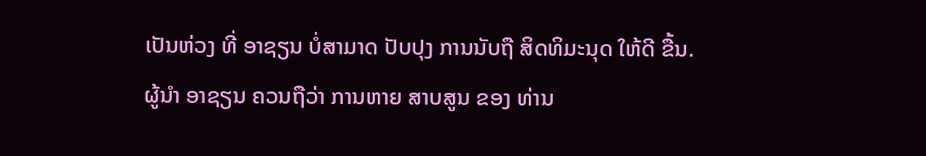ເປັນຫ່ວງ ທີ່ ອາຊຽນ ບໍ່ສາມາດ ປັບປຸງ ການນັບຖື ສິດທິມະນຸດ ໃຫ້ດີ ຂື້ນ. ຜູ້ນຳ ອາຊຽນ ຄວນຖືວ່າ ການຫາຍ ສາບສູນ ຂອງ ທ່ານ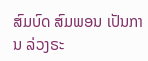ສົມບົດ ສົມພອນ ເປັນການ ລ່ວງຣະ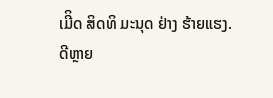ເມີິດ ສິດທິ ມະນຸດ ຢ່າງ ຮ້າຍແຮງ.
ດີຫຼາຍ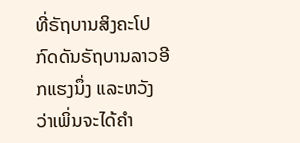ທີ່ຣັຖບານສິງຄະໂປກົດດັນຣັຖບານລາວອີກແຮງນຶ່ງ ແລະຫວັງວ່າເພິ່ນຈະໄດ້ຄຳ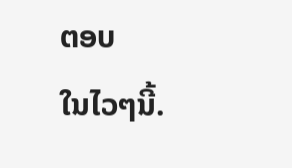ຕອບ
ໃນໄວໆນີ້.